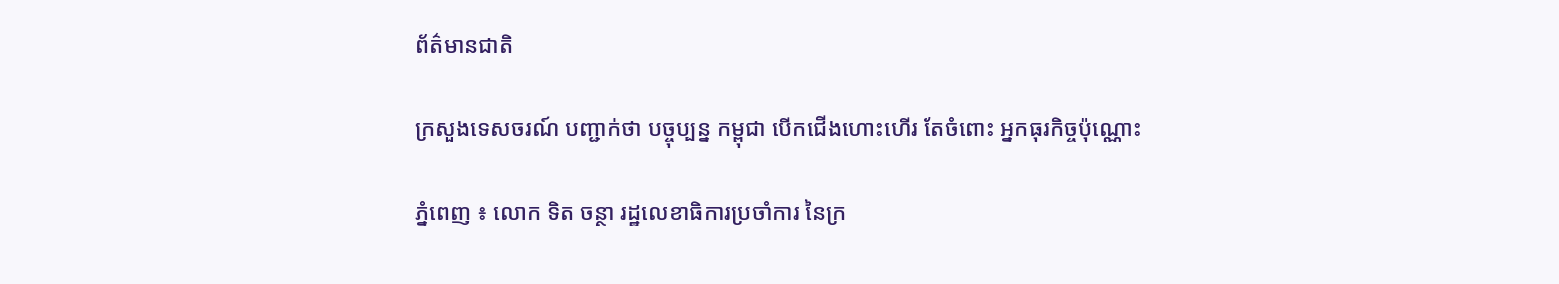ព័ត៌មានជាតិ

ក្រសួងទេសចរណ៍ បញ្ជាក់ថា បច្ចុប្បន្ន កម្ពុជា បើកជើងហោះហើរ តែចំពោះ អ្នកធុរកិច្ចប៉ុណ្ណោះ

ភ្នំពេញ ៖ លោក ទិត ចន្ថា រដ្ឋលេខាធិការប្រចាំការ នៃក្រ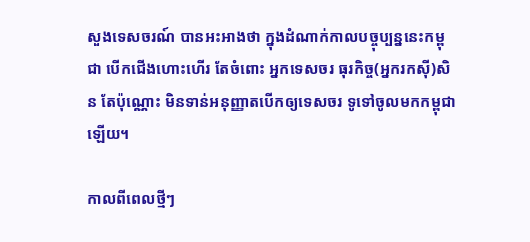សួងទេសចរណ៍ បានអះអាងថា ក្នុងដំណាក់កាលបច្ចុប្បន្ននេះកម្ពុជា បើកជើងហោះហើរ តែចំពោះ អ្នកទេសចរ ធុរកិច្ច(អ្នករកស៊ី)សិន តែប៉ុណ្ណោះ មិនទាន់អនុញ្ញាតបើកឲ្យទេសចរ ទូទៅចូលមកកម្ពុជា ឡើយ។

កាលពីពេលថ្មីៗ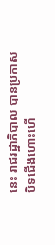នេះ រាជរដ្ឋាភិបាល បានប្រកាសបិទជើងហោះហើ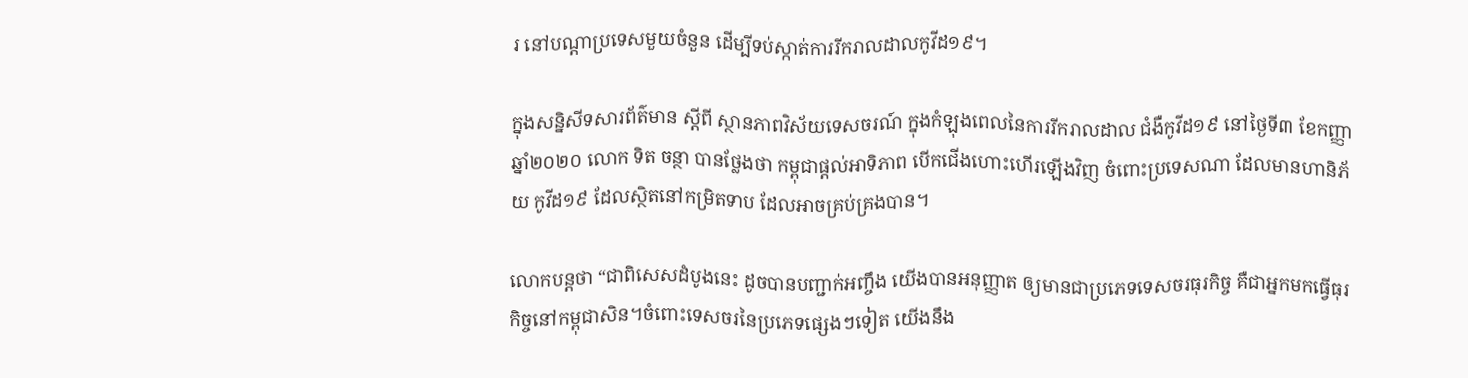រ នៅបណ្ដាប្រទេសមួយចំនួន ដើម្បីទប់ស្កាត់ការរីករាលដាលកូវីដ១៩។

ក្នុងសន្និសីទសារព័ត៌មាន ស្ដីពី ស្ថានភាពវិស័យទេសចរណ៍ ក្នុងកំឡុងពេលនៃការរីករាលដាល ជំងឺកូវីដ១៩ នៅថ្ងៃទី៣ ខែកញ្ញា ឆ្នាំ២០២០ លោក ទិត ចន្ថា បានថ្លែងថា កម្ពុជាផ្ដល់អាទិភាព បើកជើងហោះហើរឡើងវិញ ចំពោះប្រទេសណា ដែលមានហានិភ័យ កូវីដ១៩ ដែលស្ថិតនៅកម្រិតទាប ដែលអាចគ្រប់គ្រងបាន។

លោកបន្តថា “ជាពិសេសដំបូងនេះ ដូចបានបញ្ជាក់អញ្ចឹង យើងបានអនុញ្ញាត ឲ្យមានជាប្រភេទទេសចរធុរកិច្ច គឺជាអ្នកមកធ្វើធុរកិច្ចនៅកម្ពុជាសិន។ចំពោះទេសចរនៃប្រភេទផ្សេងៗទៀត យើងនឹង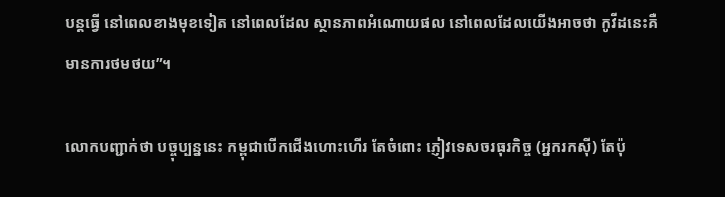បន្តធ្វើ នៅពេលខាងមុខទៀត នៅពេលដែល ស្ថានភាពអំណោយផល នៅពេលដែលយើងអាចថា កូវីដនេះគឺមានការថមថយ”។

លោកបញ្ជាក់ថា បច្ចុប្បន្ននេះ កម្ពុជាបើកជើងហោះហើរ តែចំពោះ ភ្ញៀវទេសចរធុរកិច្ច (អ្នករកស៊ី) តែប៉ុ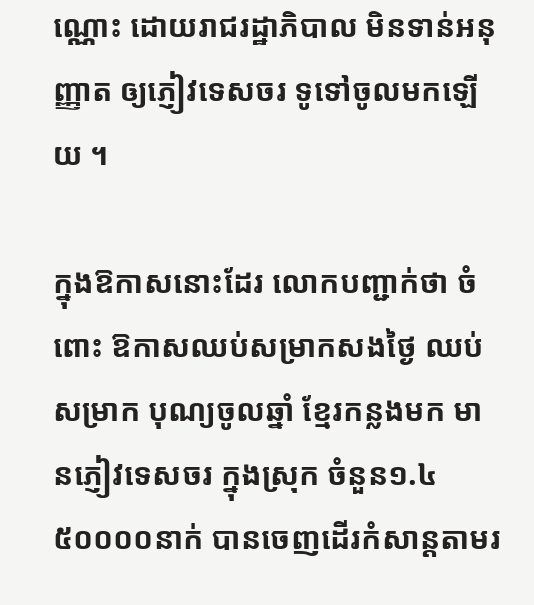ណ្ណោះ ដោយរាជរដ្ឋាភិបាល មិនទាន់អនុញ្ញាត ឲ្យភ្ញៀវទេសចរ ទូទៅចូលមកឡើយ ។

ក្នុងឱកាសនោះដែរ លោកបញ្ជាក់ថា ចំពោះ ឱកាសឈប់សម្រាកសងថ្ងៃ ឈប់សម្រាក បុណ្យចូលឆ្នាំ ខ្មែរកន្លងមក មានភ្ញៀវទេសចរ ក្នុងស្រុក ចំនួន១.៤ ៥០០០០នាក់ បានចេញដើរកំសាន្តតាមរ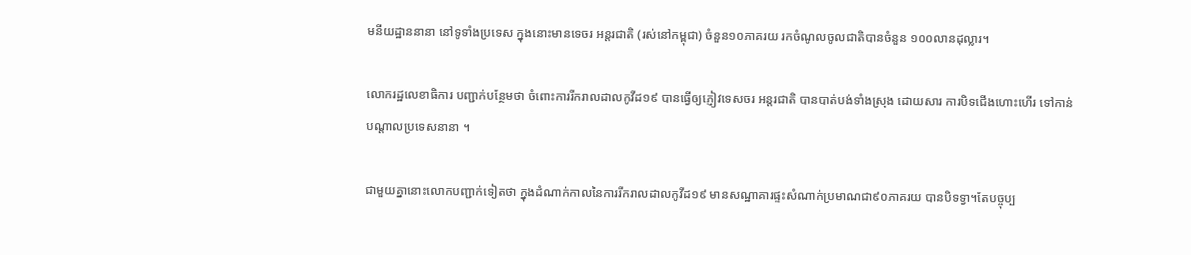មនីយដ្ឋាននានា នៅទូទាំងប្រទេស ក្នុងនោះមានទេចរ អន្តរជាតិ (រស់នៅកម្ពុជា) ចំនួន១០ភាគរយ រកចំណូលចូលជាតិបានចំនួន ១០០លានដុល្លារ។

លោករដ្ឋលេខាធិការ បញ្ជាក់បន្ថែមថា ចំពោះការរីករាលដាលកូវីដ១៩ បានធ្វើឲ្យភ្ញៀវទេសចរ អន្តរជាតិ បានបាត់បង់ទាំងស្រុង ដោយសារ ការបិទជើងហោះហើរ ទៅកាន់បណ្ដាលប្រទេសនានា ។

ជាមួយគ្នានោះលោកបញ្ជាក់ទៀតថា ក្នុងដំណាក់កាលនៃការរីករាលដាលកូវីដ១៩ មានសណ្ឋាគារផ្ទះសំណាក់ប្រមាណជា៩០ភាគរយ បានបិទទ្វា។តែបច្ចុប្ប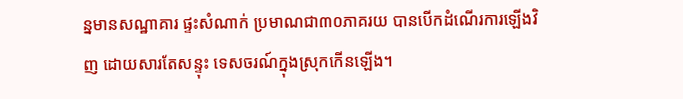ន្នមានសណ្ឋាគារ ផ្ទះសំណាក់ ប្រមាណជា៣០ភាគរយ បានបើកដំណើរការឡើងវិញ ដោយសារតែសន្ទុះ ទេសចរណ៍ក្នុងស្រុកកើនឡើង។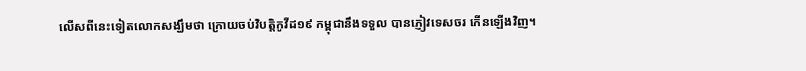លើសពីនេះទៀតលោកសង្ឃឹមថា ក្រោយចប់វិបត្តិកូវីដ១៩ កម្ពុជានឹងទទួល បានភ្ញៀវទេសចរ កើនឡើងវិញ។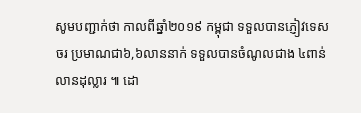សូមបញ្ជាក់ថា កាលពីឆ្នាំ២០១៩ កម្ពុជា ទទួលបានភ្ញៀវទេសចរ ប្រមាណជា៦,៦លាននាក់ ទទួលបានចំណូលជាង ៤ពាន់លានដុល្លារ ៕ ដោ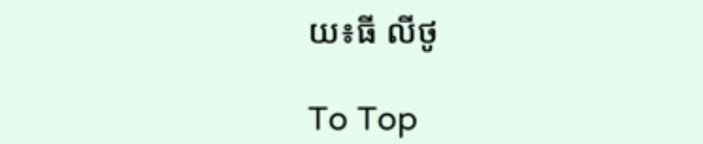យ៖ធី លីថូ

To Top